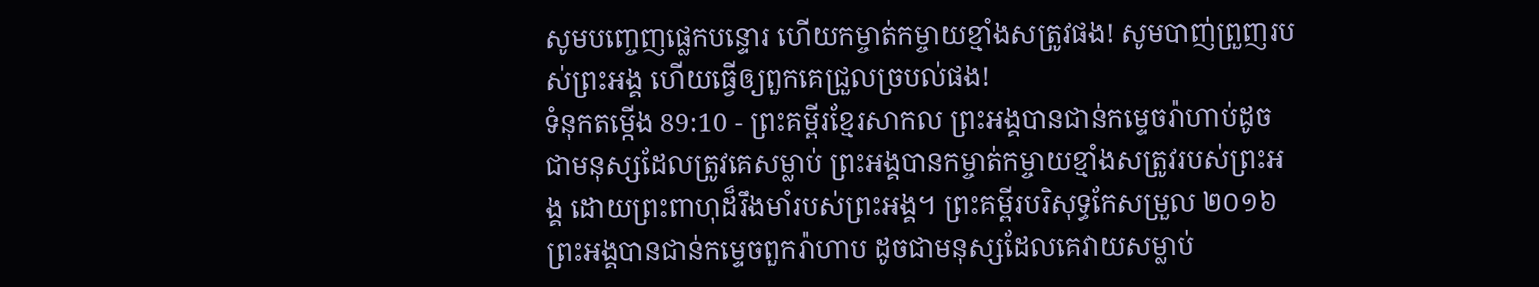សូមបញ្ចេញផ្លេកបន្ទោរ ហើយកម្ចាត់កម្ចាយខ្មាំងសត្រូវផង! សូមបាញ់ព្រួញរបស់ព្រះអង្គ ហើយធ្វើឲ្យពួកគេជ្រួលច្របល់ផង!
ទំនុកតម្កើង 89:10 - ព្រះគម្ពីរខ្មែរសាកល ព្រះអង្គបានជាន់កម្ទេចរ៉ាហាប់ដូចជាមនុស្សដែលត្រូវគេសម្លាប់ ព្រះអង្គបានកម្ចាត់កម្ចាយខ្មាំងសត្រូវរបស់ព្រះអង្គ ដោយព្រះពាហុដ៏រឹងមាំរបស់ព្រះអង្គ។ ព្រះគម្ពីរបរិសុទ្ធកែសម្រួល ២០១៦ ព្រះអង្គបានជាន់កម្ទេចពួករ៉ាហាប ដូចជាមនុស្សដែលគេវាយសម្លាប់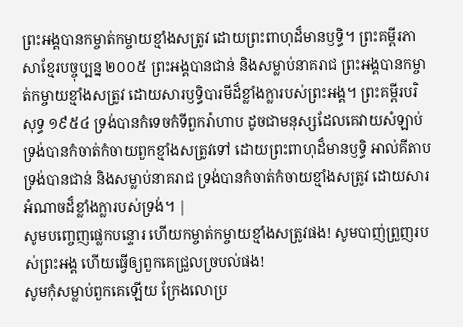ព្រះអង្គបានកម្ចាត់កម្ចាយខ្មាំងសត្រូវ ដោយព្រះពាហុដ៏មានឫទ្ធិ។ ព្រះគម្ពីរភាសាខ្មែរបច្ចុប្បន្ន ២០០៥ ព្រះអង្គបានជាន់ និងសម្លាប់នាគរាជ ព្រះអង្គបានកម្ចាត់កម្ចាយខ្មាំងសត្រូវ ដោយសារឫទ្ធិបារមីដ៏ខ្លាំងក្លារបស់ព្រះអង្គ។ ព្រះគម្ពីរបរិសុទ្ធ ១៩៥៤ ទ្រង់បានកំទេចកំទីពួករ៉ាហាប ដូចជាមនុស្សដែលគេវាយសំឡាប់ ទ្រង់បានកំចាត់កំចាយពួកខ្មាំងសត្រូវទៅ ដោយព្រះពាហុដ៏មានឫទ្ធិ អាល់គីតាប ទ្រង់បានជាន់ និងសម្លាប់នាគរាជ ទ្រង់បានកំចាត់កំចាយខ្មាំងសត្រូវ ដោយសារអំណាចដ៏ខ្លាំងក្លារបស់ទ្រង់។ |
សូមបញ្ចេញផ្លេកបន្ទោរ ហើយកម្ចាត់កម្ចាយខ្មាំងសត្រូវផង! សូមបាញ់ព្រួញរបស់ព្រះអង្គ ហើយធ្វើឲ្យពួកគេជ្រួលច្របល់ផង!
សូមកុំសម្លាប់ពួកគេឡើយ ក្រែងលោប្រ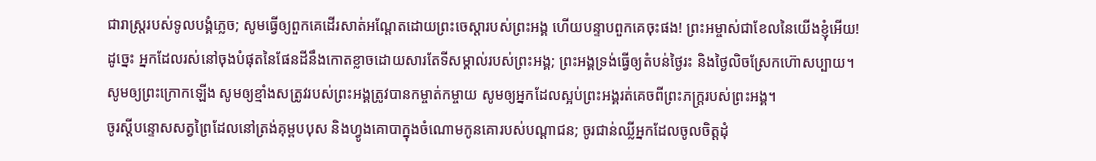ជារាស្ត្ររបស់ទូលបង្គំភ្លេច; សូមធ្វើឲ្យពួកគេដើរសាត់អណ្ដែតដោយព្រះចេស្ដារបស់ព្រះអង្គ ហើយបន្ទាបពួកគេចុះផង! ព្រះអម្ចាស់ជាខែលនៃយើងខ្ញុំអើយ!
ដូច្នេះ អ្នកដែលរស់នៅចុងបំផុតនៃផែនដីនឹងកោតខ្លាចដោយសារតែទីសម្គាល់របស់ព្រះអង្គ; ព្រះអង្គទ្រង់ធ្វើឲ្យតំបន់ថ្ងៃរះ និងថ្ងៃលិចស្រែកហ៊ោសប្បាយ។
សូមឲ្យព្រះក្រោកឡើង សូមឲ្យខ្មាំងសត្រូវរបស់ព្រះអង្គត្រូវបានកម្ចាត់កម្ចាយ សូមឲ្យអ្នកដែលស្អប់ព្រះអង្គរត់គេចពីព្រះភក្ត្ររបស់ព្រះអង្គ។
ចូរស្ដីបន្ទោសសត្វព្រៃដែលនៅត្រង់គុម្ពបបុស និងហ្វូងគោបាក្នុងចំណោមកូនគោរបស់បណ្ដាជន; ចូរជាន់ឈ្លីអ្នកដែលចូលចិត្តដុំ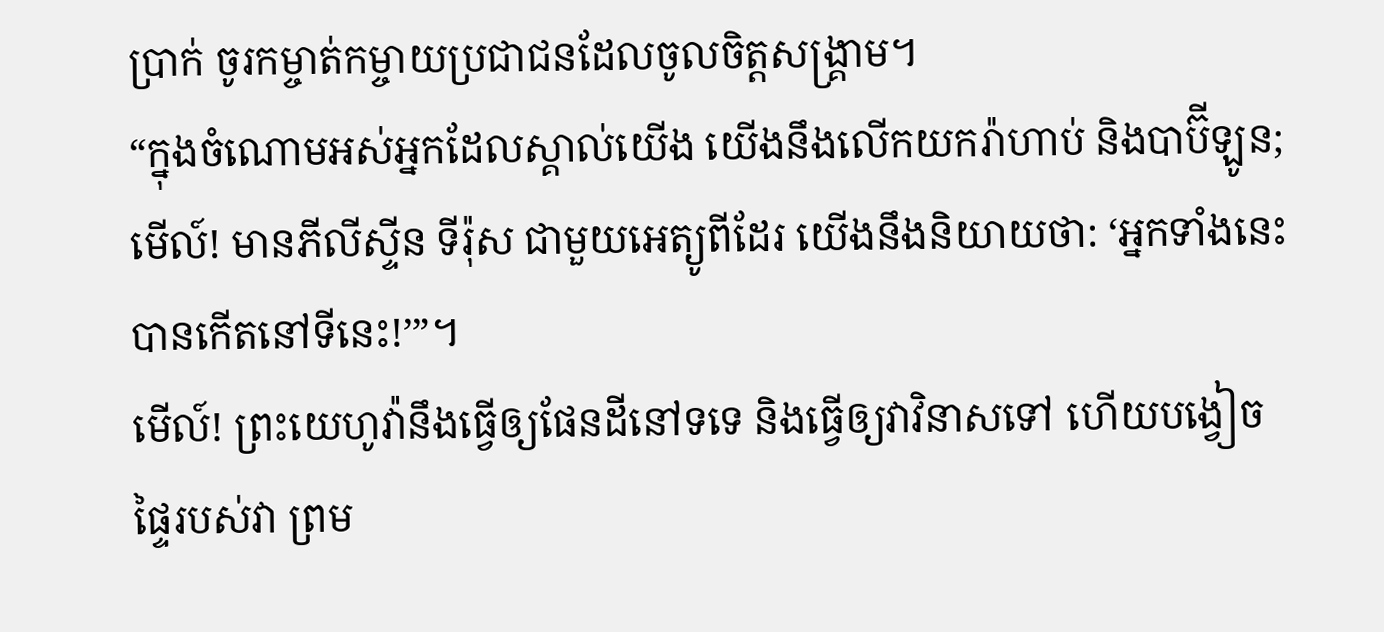ប្រាក់ ចូរកម្ចាត់កម្ចាយប្រជាជនដែលចូលចិត្តសង្គ្រាម។
“ក្នុងចំណោមអស់អ្នកដែលស្គាល់យើង យើងនឹងលើកយករ៉ាហាប់ និងបាប៊ីឡូន; មើល៍! មានភីលីស្ទីន ទីរ៉ុស ជាមួយអេត្យូពីដែរ យើងនឹងនិយាយថា: ‘អ្នកទាំងនេះបានកើតនៅទីនេះ!’”។
មើល៍! ព្រះយេហូវ៉ានឹងធ្វើឲ្យផែនដីនៅទទេ និងធ្វើឲ្យវាវិនាសទៅ ហើយបង្វៀចផ្ទៃរបស់វា ព្រម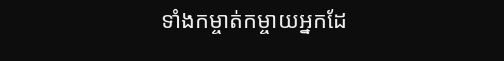ទាំងកម្ចាត់កម្ចាយអ្នកដែ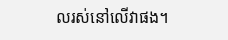លរស់នៅលើវាផង។